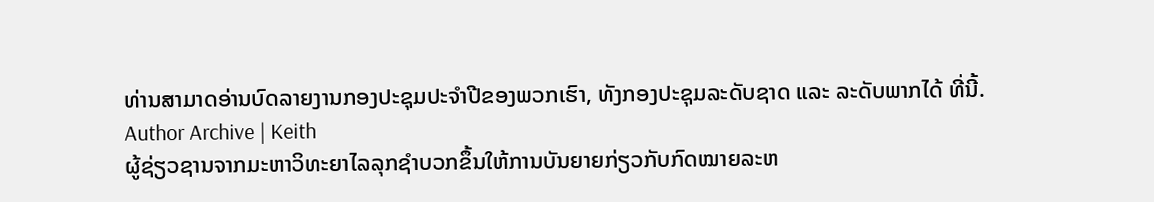ທ່ານສາມາດອ່ານບົດລາຍງານກອງປະຊຸມປະຈໍາປີຂອງພວກເຮົາ, ທັງກອງປະຊຸມລະດັບຊາດ ແລະ ລະດັບພາກໄດ້ ທີ່ນີ້.
Author Archive | Keith
ຜູ້ຊ່ຽວຊານຈາກມະຫາວິທະຍາໄລລຸກຊຳບວກຂຶ້ນໃຫ້ການບັນຍາຍກ່ຽວກັບກົດໝາຍລະຫ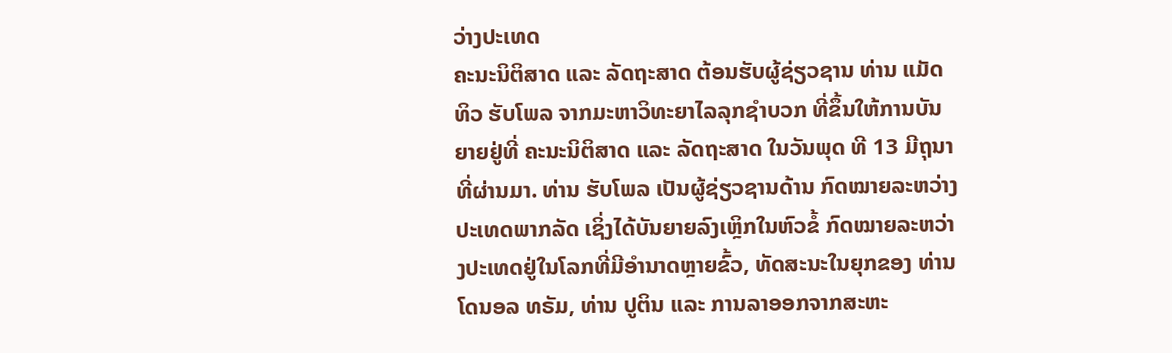ວ່າງປະເທດ
ຄະນະນິຕິສາດ ແລະ ລັດຖະສາດ ຕ້ອນຮັບຜູ້ຊ່ຽວຊານ ທ່ານ ແມັດທິວ ຮັບໂພລ ຈາກມະຫາວິທະຍາໄລລຸກຊຳບວກ ທີ່ຂຶ້ນໃຫ້ການບັນຍາຍຢູ່ທີ່ ຄະນະນິຕິສາດ ແລະ ລັດຖະສາດ ໃນວັນພຸດ ທີ 13 ມີຖຸນາ ທີ່ຜ່ານມາ. ທ່ານ ຮັບໂພລ ເປັນຜູ້ຊ່ຽວຊານດ້ານ ກົດໝາຍລະຫວ່າງປະເທດພາກລັດ ເຊິ່ງໄດ້ບັນຍາຍລົງເຫຼິກໃນຫົວຂໍ້ ກົດໝາຍລະຫວ່າງປະເທດຢູ່ໃນໂລກທີ່ມີອຳນາດຫຼາຍຂົ້ວ, ທັດສະນະໃນຍຸກຂອງ ທ່ານ ໂດນອລ ທຣັມ, ທ່ານ ປູຕິນ ແລະ ການລາອອກຈາກສະຫະ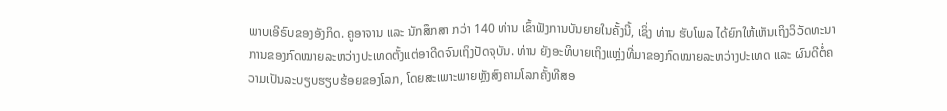ພາບເອີຣົບຂອງອັງກິດ. ຄູອາຈານ ແລະ ນັກສຶກສາ ກວ່າ 140 ທ່ານ ເຂົ້າຟັງການບັນຍາຍໃນຄັ້ງນີ້, ເຊິ່ງ ທ່ານ ຮັບໂພລ ໄດ້ຍົກໃຫ້ເຫັນເຖິງວິວັດທະນາການຂອງກົດໝາຍລະຫວ່າງປະເທດຕັ້ງແຕ່ອາດີດຈົນເຖິງປັດຈຸບັນ. ທ່ານ ຍັງອະທິບາຍເຖິງແຫຼ່ງທີ່ມາຂອງກົດໝາຍລະຫວ່າງປະເທດ ແລະ ຜົນດີຕໍ່ຄວາມເປັນລະບຽບຮຽບຮ້ອຍຂອງໂລກ, ໂດຍສະເພາະພາຍຫຼັງສົງຄາມໂລກຄັ້ງທີສອ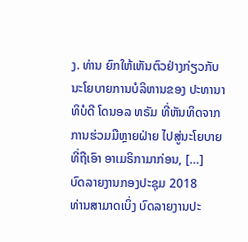ງ. ທ່ານ ຍົກໃຫ້ເຫັນຕົວຢ່າງກ່ຽວກັບນະໂຍບາຍການບໍລິຫານຂອງ ປະທານາທິບໍດີ ໂດນອລ ທຣັມ ທີ່ຫັນທິດຈາກການຮ່ວມມືຫຼາຍຝ່າຍ ໄປສູ່ນະໂຍບາຍທີ່ຖືເອົາ ອາເມຣິກາມາກ່ອນ, […]
ບົດລາຍງານກອງປະຊຸມ 2018
ທ່ານສາມາດເບິ່ງ ບົດລາຍງານປະ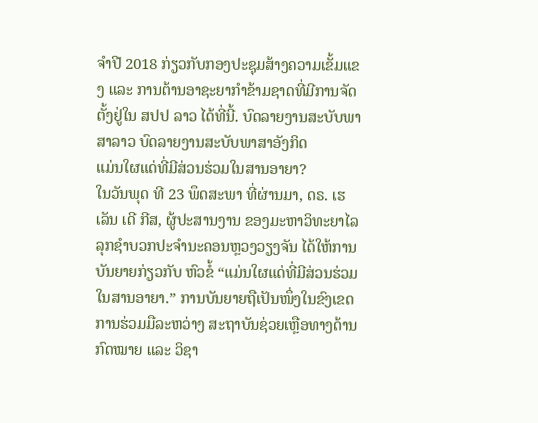ຈຳປີ 2018 ກ່ຽວກັບກອງປະຊຸມສ້າງຄວາມເຂັ້ມແຂງ ແລະ ການຕ້ານອາຊະຍາກຳຂ້າມຊາດທີ່ມີການຈັດຕັ້ງຢູ່ໃນ ສປປ ລາວ ໄດ້ທີ່ນີ້. ບົດລາຍງານສະບັບພາສາລາວ ບົດລາຍງານສະບັບພາສາອັງກິດ
ແມ່ນໃຜແດ່ທີ່ມີສ່ວນຮ່ວມໃນສານອາຍາ?
ໃນວັນພຸດ ທີ 23 ພຶດສະພາ ທີ່ຜ່ານມາ, ດຣ. ເຮເລັນ ເດີ ກີສ, ຜູ້ປະສານງານ ຂອງມະຫາວິທະຍາໄລລຸກຊຳບວກປະຈຳນະຄອນຫຼວງວຽງຈັນ ໄດ້ໃຫ້ການບັນຍາຍກ່ຽວກັບ ຫົວຂໍ້ “ແມ່ນໃຜແດ່ທີ່ມີສ່ວນຮ່ວມໃນສານອາຍາ.” ການບັນຍາຍຖືເປັນໜຶ່ງໃນຂົງເຂດການຮ່ວມມືລະຫວ່າງ ສະຖາບັນຊ່ວຍເຫຼືອທາງດ້ານກົດໝາຍ ແລະ ວິຊາ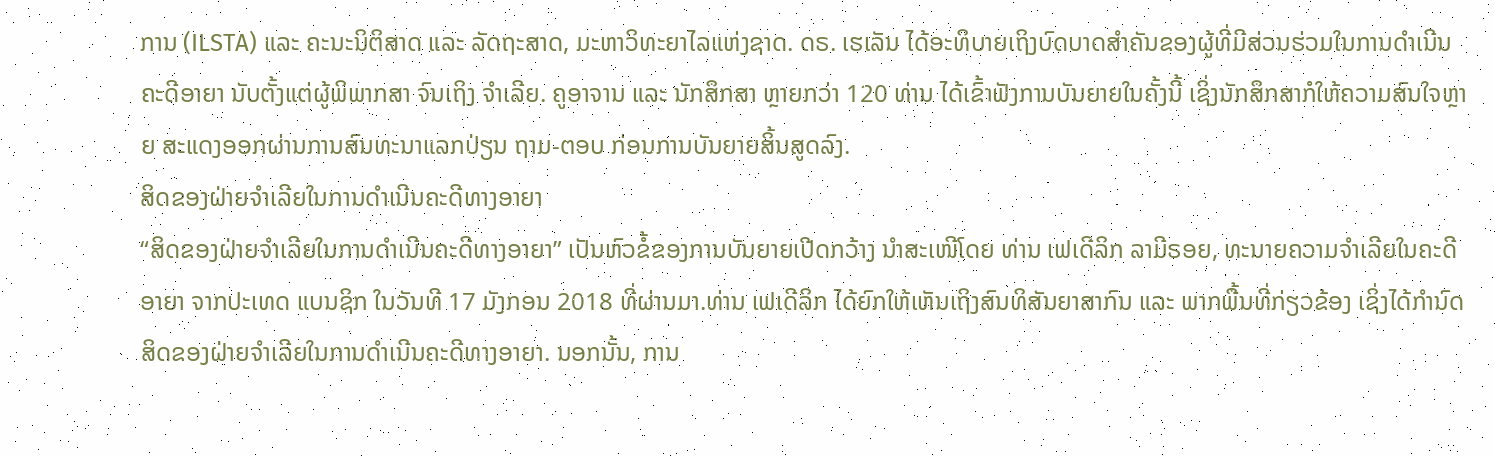ການ (ILSTA) ແລະ ຄະນະນິຕິສາດ ແລະ ລັດຖະສາດ, ມະຫາວິທະຍາໄລແຫ່ງຊາດ. ດຣ. ເຮເລັນ ໄດ້ອະທິບາຍເຖິງບົດບາດສຳຄັນຂອງຜູ້ທີ່ມີສ່ວນຮ່ວມໃນການດຳເນີນຄະດີອາຍາ ນັບຕັ້ງແຕ່ຜູ້ພິພາກສາ ຈົນເຖິງ ຈຳເລີຍ. ຄູອາຈານ ແລະ ນັກສຶກສາ ຫຼາຍກວ່າ 120 ທ່ານ ໄດ້ເຂົ້າຟັງການບັນຍາຍໃນຄັ້ງນີ້ ເຊິ່ງນັກສຶກສາກໍໃຫ້ຄວາມສົນໃຈຫຼາຍ ສະແດງອອກຜ່ານການສົນທະນາແລກປ່ຽນ ຖາມ-ຕອບ ກ່ອນການບັນຍາຍສິ້ນສູດລົງ.
ສິດຂອງຝ່າຍຈຳເລີຍໃນການດຳເນີນຄະດີທາງອາຍາ
“ສິດຂອງຝ່າຍຈຳເລີຍໃນການດຳເນີນຄະດີທາງອາຍາ” ເປັນຫົວຂໍ້ຂອງການບັນຍາຍເປີດກວ້າງ ນຳສະເໜີໂດຍ ທ່ານ ເຟເດີລິກ ລາມີຣອຍ, ທະນາຍຄວາມຈຳເລີຍໃນຄະດີອາຍາ ຈາກປະເທດ ແບນຊິກ ໃນວັນທີ 17 ມັງກອນ 2018 ທີ່ຜ່ານມາ.ທ່ານ ເຟເດີລິກ ໄດ້ຍົກໃຫ້ເຫັນເຖິງສົນທິສັນຍາສາກົນ ແລະ ພາກພື້ນທີ່ກ່ຽວຂ້ອງ ເຊິ່ງໄດ້ກຳນົດສິດຂອງຝ່າຍຈຳເລີຍໃນການດຳເນີນຄະດີທາງອາຍາ. ນອກນັ້ນ, ການ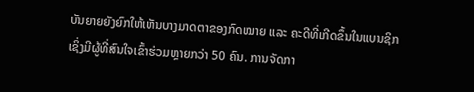ບັນຍາຍຍັງຍົກໃຫ້ເຫັນບາງມາດຕາຂອງກົດໝາຍ ແລະ ຄະດີທີ່ເກີດຂຶ້ນໃນແບນຊິກ ເຊິ່ງມີຜູ້ທີ່ສົນໃຈເຂົ້າຮ່ວມຫຼາຍກວ່າ 50 ຄົນ. ການຈັດກາ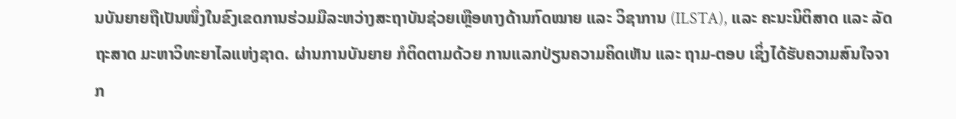ນບັນຍາຍຖືເປັນໜຶ່ງໃນຂົງເຂດການຮ່ວມມືລະຫວ່າງສະຖາບັນຊ່ວຍເຫຼືອທາງດ້ານກົດໝາຍ ແລະ ວິຊາການ (ILSTA), ແລະ ຄະນະນິຕິສາດ ແລະ ລັດຖະສາດ ມະຫາວິທະຍາໄລແຫ່ງຊາດ. ຜ່ານການບັນຍາຍ ກໍຕິດຕາມດ້ວຍ ການແລກປ່ຽນຄວາມຄິດເຫັນ ແລະ ຖາມ-ຕອບ ເຊິ່ງໄດ້ຮັບຄວາມສົນໃຈຈາກ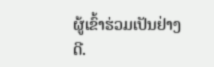ຜູ້ເຂົ້າຮ່ວມເປັນຢ່າງດີ.